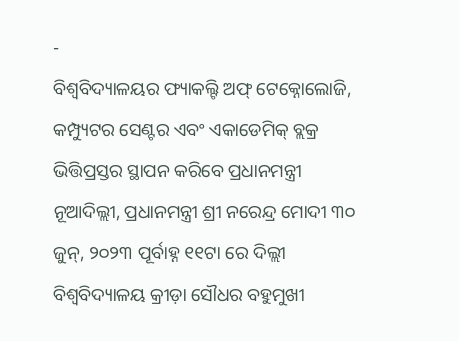-
ବିଶ୍ୱବିଦ୍ୟାଳୟର ଫ୍ୟାକଲ୍ଟି ଅଫ୍ ଟେକ୍ନୋଲୋଜି, କମ୍ପ୍ୟୁଟର ସେଣ୍ଟର ଏବଂ ଏକାଡେମିକ୍ ବ୍ଲକ୍ର ଭିତ୍ତିପ୍ରସ୍ତର ସ୍ଥାପନ କରିବେ ପ୍ରଧାନମନ୍ତ୍ରୀ
ନୂଆଦିଲ୍ଲୀ, ପ୍ରଧାନମନ୍ତ୍ରୀ ଶ୍ରୀ ନରେନ୍ଦ୍ର ମୋଦୀ ୩୦ ଜୁନ୍, ୨୦୨୩ ପୂର୍ବାହ୍ନ ୧୧ଟା ରେ ଦିଲ୍ଲୀ ବିଶ୍ୱବିଦ୍ୟାଳୟ କ୍ରୀଡ଼ା ସୌଧର ବହୁମୁଖୀ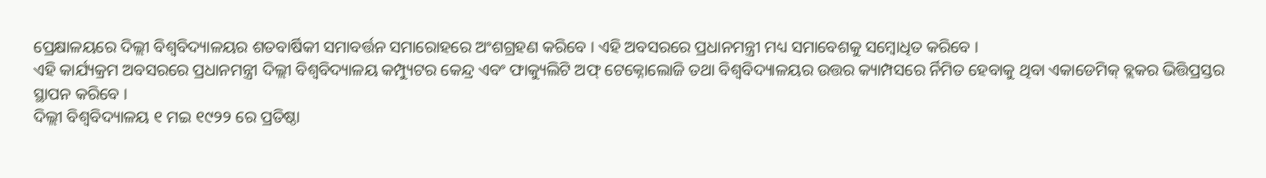ପ୍ରେକ୍ଷାଳୟରେ ଦିଲ୍ଲୀ ବିଶ୍ୱବିଦ୍ୟାଳୟର ଶତବାର୍ଷିକୀ ସମାବର୍ତ୍ତନ ସମାରୋହରେ ଅଂଶଗ୍ରହଣ କରିବେ । ଏହି ଅବସରରେ ପ୍ରଧାନମନ୍ତ୍ରୀ ମଧ୍ୟ ସମାବେଶକୁ ସମ୍ବୋଧିତ କରିବେ ।
ଏହି କାର୍ଯ୍ୟକ୍ରମ ଅବସରରେ ପ୍ରଧାନମନ୍ତ୍ରୀ ଦିଲ୍ଲୀ ବିଶ୍ୱବିଦ୍ୟାଳୟ କମ୍ପ୍ୟୁଟର କେନ୍ଦ୍ର ଏବଂ ଫାକ୍ୟୁଲିଟି ଅଫ୍ ଟେକ୍ନୋଲୋଜି ତଥା ବିଶ୍ୱବିଦ୍ୟାଳୟର ଉତ୍ତର କ୍ୟାମ୍ପସରେ ର୍ନିମିତ ହେବାକୁ ଥିବା ଏକାଡେମିକ୍ ବ୍ଲକର ଭିତ୍ତିପ୍ରସ୍ତର ସ୍ଥାପନ କରିବେ ।
ଦିଲ୍ଲୀ ବିଶ୍ୱବିଦ୍ୟାଳୟ ୧ ମଇ ୧୯୨୨ ରେ ପ୍ରତିଷ୍ଠା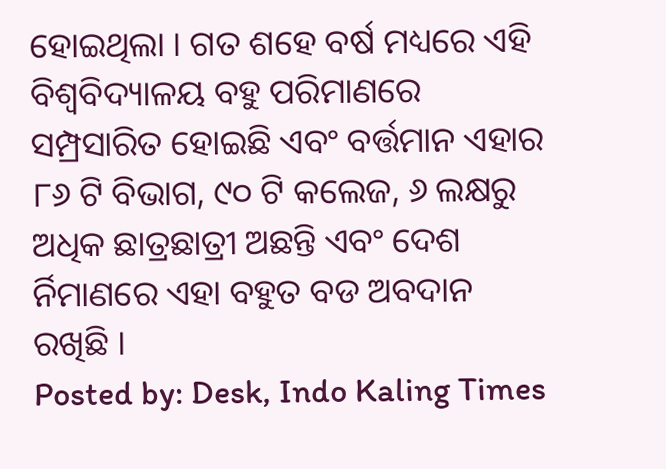ହୋଇଥିଲା । ଗତ ଶହେ ବର୍ଷ ମଧ୍ୟରେ ଏହି ବିଶ୍ୱବିଦ୍ୟାଳୟ ବହୁ ପରିମାଣରେ ସମ୍ପ୍ରସାରିତ ହୋଇଛି ଏବଂ ବର୍ତ୍ତମାନ ଏହାର ୮୬ ଟି ବିଭାଗ, ୯୦ ଟି କଲେଜ, ୬ ଲକ୍ଷରୁ ଅଧିକ ଛାତ୍ରଛାତ୍ରୀ ଅଛନ୍ତି ଏବଂ ଦେଶ ର୍ନିମାଣରେ ଏହା ବହୁତ ବଡ ଅବଦାନ ରଖିଛି ।
Posted by: Desk, Indo Kaling Times